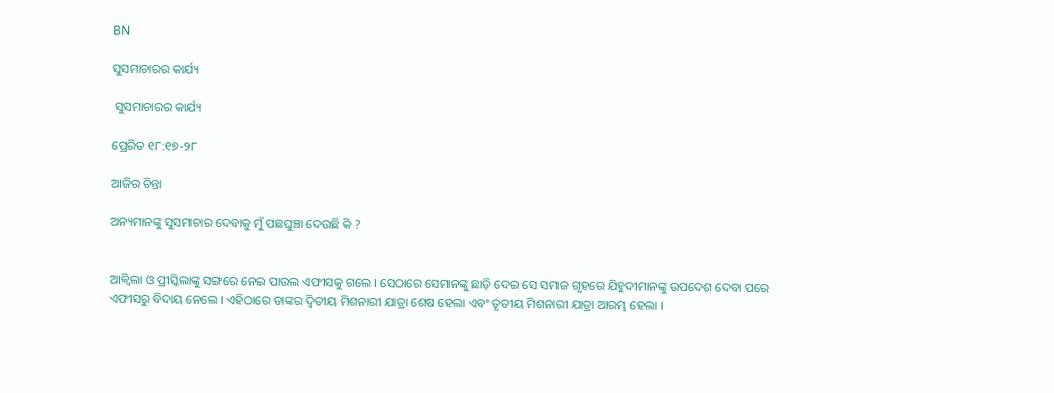BN

ସୁସମାଚାରର କାର୍ଯ୍ୟ

 ସୁସମାଚାରର କାର୍ଯ୍ୟ

ପ୍ରେରିତ ୧୮:୧୭-୨୮

ଆଜିର ଚିନ୍ତା

ଅନ୍ୟମାନଙ୍କୁ ସୁସମାଚାର ଦେବାକୁ ମୁଁ ପଛଘୁଞ୍ଚା ଦେଉଛି କି ?


ଆକ୍ଵିଲା ଓ ପ୍ରୀସ୍କିଲାଙ୍କୁ ସଙ୍ଗରେ ନେଇ ପାଉଲ ଏଫୀସକୁ ଗଲେ । ସେଠାରେ ସେମାନଙ୍କୁ ଛାଡ଼ି ଦେଇ ସେ ସମାଜ ଗୃହରେ ଯିହୁଦୀମାନଙ୍କୁ ଉପଦେଶ ଦେବା ପରେ ଏଫୀସରୁ ବିଦାୟ ନେଲେ । ଏହିଠାରେ ତାଙ୍କର ଦ୍ଵିତୀୟ ମିଶନାରୀ ଯାତ୍ରା ଶେଷ ହେଲା ଏବଂ ତୃତୀୟ ମିଶନାରୀ ଯାତ୍ରା ଆରମ୍ଭ ହେଲା ।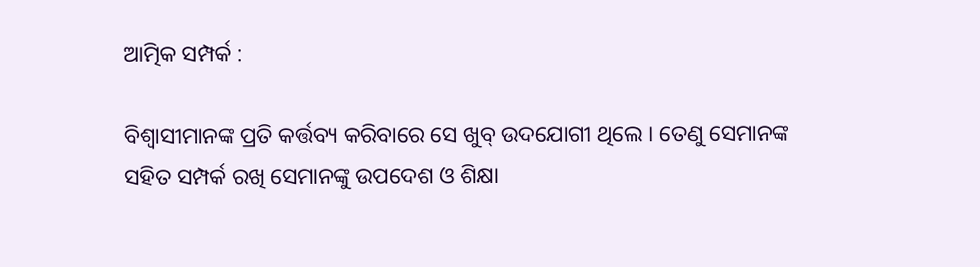ଆତ୍ମିକ ସମ୍ପର୍କ :

ବିଶ୍ବାସୀମାନଙ୍କ ପ୍ରତି କର୍ତ୍ତବ୍ୟ କରିବାରେ ସେ ଖୁବ୍ ଉଦଯୋଗୀ ଥିଲେ । ତେଣୁ ସେମାନଙ୍କ ସହିତ ସମ୍ପର୍କ ରଖି ସେମାନଙ୍କୁ ଉପଦେଶ ଓ ଶିକ୍ଷା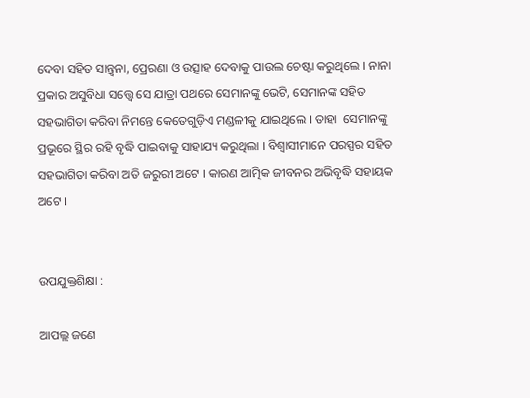ଦେବା ସହିତ ସାନ୍ତ୍ଵନା, ପ୍ରେରଣା ଓ ଉତ୍ସାହ ଦେବାକୁ ପାଉଲ ଚେଷ୍ଟା କରୁଥିଲେ । ନାନା ପ୍ରକାର ଅସୁବିଧା ସତ୍ତ୍ୱେ ସେ ଯାତ୍ରା ପଥରେ ସେମାନଙ୍କୁ ଭେଟି, ସେମାନଙ୍କ ସହିତ ସହଭାଗିତା କରିବା ନିମନ୍ତେ କେତେଗୁଡ଼ିଏ ମଣ୍ଡଳୀକୁ ଯାଇଥିଲେ । ତାହା  ସେମାନଙ୍କୁ ପ୍ରଭୂରେ ସ୍ଥିର ରହି ବୃଦ୍ଧି ପାଇବାକୁ ସାହାଯ୍ୟ କରୁଥିଲା । ବିଶ୍ବାସୀମାନେ ପରସ୍ପର ସହିତ ସହଭାଗିତା କରିବା ଅତି ଜରୁରୀ ଅଟେ । କାରଣ ଆତ୍ମିକ ଜୀବନର ଅଭିବୃଦ୍ଧି ସହାୟକ ଅଟେ ।


ଉପଯୁକ୍ତଶିକ୍ଷା :

ଆପଲ୍ଲ ଜଣେ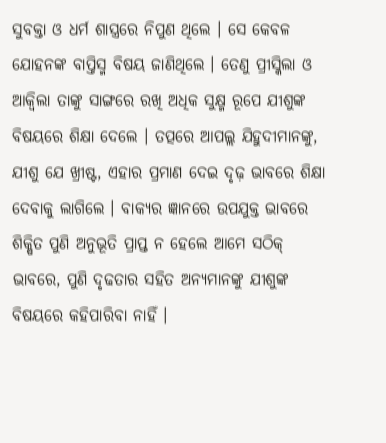ସୁବକ୍ତା ଓ ଧର୍ମ ଶାସ୍ତ୍ରରେ ନିପୁଣ ଥିଲେ । ସେ କେବଳ ଯୋହନଙ୍କ ବାପ୍ତିସ୍ମ ବିଷୟ ଜାଣିଥିଲେ । ତେଣୁ ପ୍ରୀସ୍କିଲା ଓ ଆକ୍ଵିଲା ତାଙ୍କୁ ସାଙ୍ଗରେ ରଖି ଅଧିକ ସୁକ୍ଷ୍ମ ରୂପେ ଯୀଶୁଙ୍କ ବିଷୟରେ ଶିକ୍ଷା ଦେଲେ । ତତ୍ପରେ ଆପଲ୍ଲ ଯିହୁଦୀମାନଙ୍କୁ, ଯୀଶୁ ଯେ ଖ୍ରୀଷ୍ଟ, ଏହାର ପ୍ରମାଣ ଦେଇ ଦୃଢ଼ ଭାବରେ ଶିକ୍ଷା ଦେବାକୁ ଲାଗିଲେ । ବାକ୍ୟର ଜ୍ଞାନରେ ଉପଯୁକ୍ତ ଭାବରେ ଶିକ୍ଷିତ ପୁଣି ଅନୁଭୂତି ପ୍ରାପ୍ତ ନ ହେଲେ ଆମେ ସଠିକ୍ ଭାବରେ, ପୁଣି ଦୃଢତାର ସହିତ ଅନ୍ୟମାନଙ୍କୁ ଯୀଶୁଙ୍କ ବିଷୟରେ କହିପାରିବା ନାହିଁ ।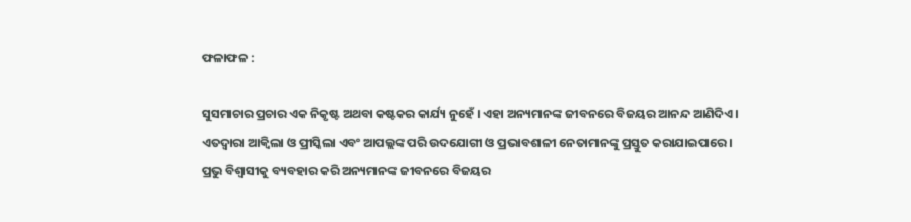ଫଳାଫଳ :

ସୁସମାଚାର ପ୍ରଚାର ଏକ ନିକୃଷ୍ଟ ଅଥବା କଷ୍ଟକର କାର୍ଯ୍ୟ ନୁହେଁ । ଏହା ଅନ୍ୟମାନଙ୍କ ଜୀବନରେ ବିଜୟର ଆନନ୍ଦ ଆଣିଦିଏ । ଏତଦ୍ଵାରା ଆକ୍ଵିଲା ଓ ପ୍ରୀସ୍କିଲା ଏବଂ ଆପଲ୍ଲଙ୍କ ପରି ଉଦଯୋଗୀ ଓ ପ୍ରଭାବଶାଳୀ ନେତାମାନଙ୍କୁ ପ୍ରସ୍ତୁତ କରାଯାଇପାରେ । ପ୍ରଭୁ ବିଶ୍ବାସୀକୁ ବ୍ୟବହାର କରି ଅନ୍ୟମାନଙ୍କ ଜୀବନରେ ବିଜୟର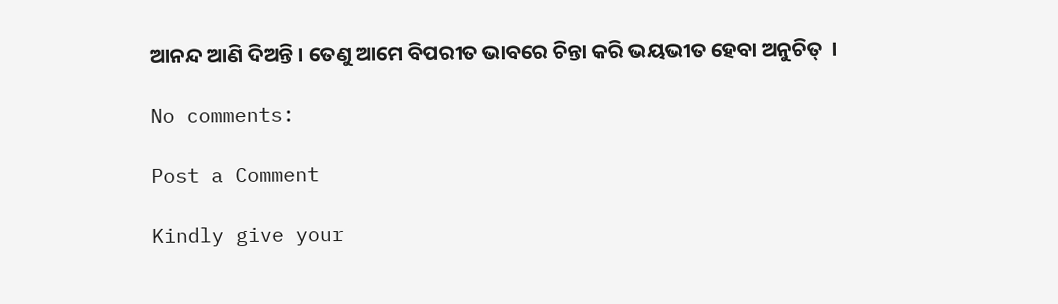ଆନନ୍ଦ ଆଣି ଦିଅନ୍ତି । ତେଣୁ ଆମେ ବିପରୀତ ଭାବରେ ଚିନ୍ତା କରି ଭୟଭୀତ ହେବା ଅନୁଚିତ୍  ।

No comments:

Post a Comment

Kindly give your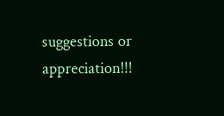suggestions or appreciation!!!